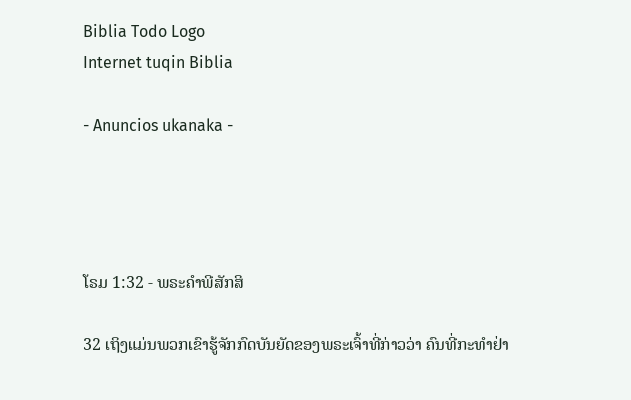Biblia Todo Logo
Internet tuqin Biblia

- Anuncios ukanaka -




ໂຣມ 1:32 - ພຣະຄຳພີສັກສິ

32 ເຖິງແມ່ນພວກເຂົາຮູ້ຈັກກົດບັນຍັດຂອງພຣະເຈົ້າທີ່ກ່າວວ່າ ຄົນທີ່ກະທຳຢ່າ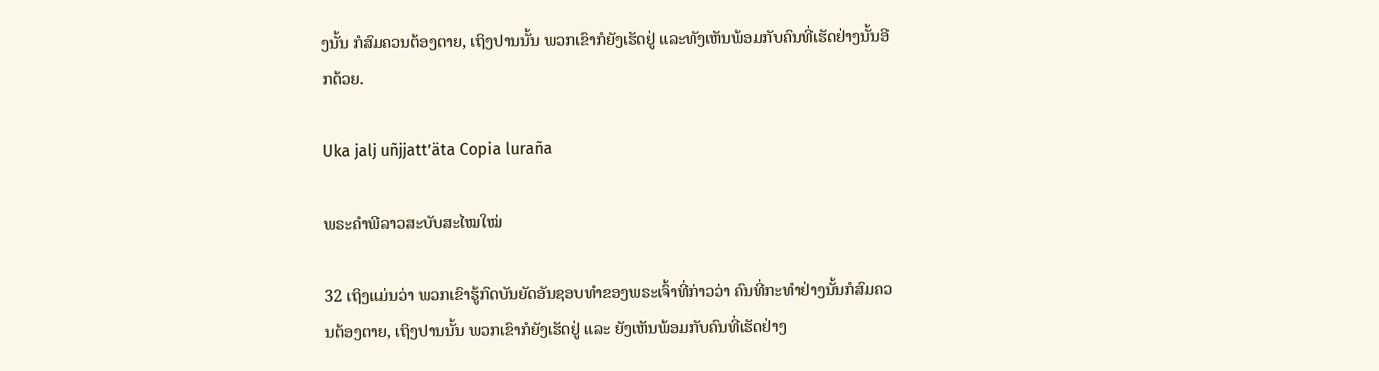ງນັ້ນ ກໍສົມຄວນຕ້ອງຕາຍ, ເຖິງປານນັ້ນ ພວກເຂົາກໍຍັງເຮັດຢູ່ ແລະທັງເຫັນພ້ອມກັບຄົນທີ່ເຮັດຢ່າງນັ້ນອີກດ້ວຍ.

Uka jalj uñjjattʼäta Copia luraña

ພຣະຄຳພີລາວສະບັບສະໄໝໃໝ່

32 ເຖິງແມ່ນວ່າ ພວກເຂົາຮູ້ກົດບັນຍັດອັນຊອບທຳຂອງພຣະເຈົ້າທີ່ກ່າວວ່າ ຄົນທີ່ກະທຳຢ່າງນັ້ນກໍສົມຄວນຕ້ອງຕາຍ, ເຖິງປານນັ້ນ ພວກເຂົາກໍຍັງເຮັດຢູ່ ແລະ ຍັງເຫັນພ້ອມກັບຄົນທີ່ເຮັດຢ່າງ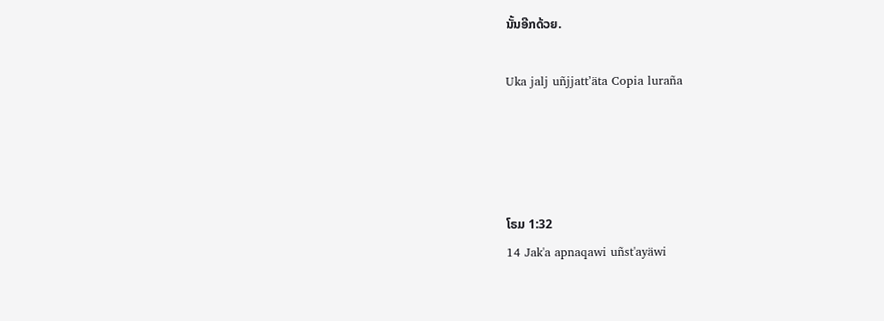ນັ້ນອີກດ້ວຍ.

Uka jalj uñjjattʼäta Copia luraña




ໂຣມ 1:32
14 Jak'a apnaqawi uñst'ayäwi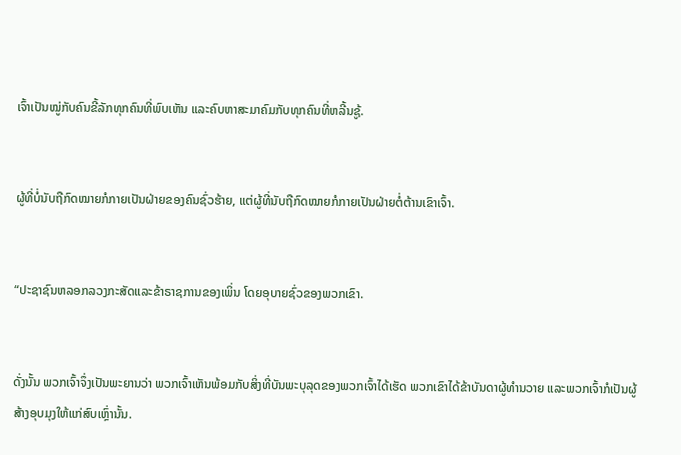ເຈົ້າເປັນໝູ່ກັບຄົນຂີ້ລັກທຸກຄົນທີ່ພົບເຫັນ ແລະຄົບຫາສະມາຄົມກັບທຸກຄົນທີ່ຫລີ້ນຊູ້.


ຜູ້ທີ່ບໍ່ນັບຖືກົດໝາຍກໍກາຍເປັນຝ່າຍຂອງຄົນຊົ່ວຮ້າຍ, ແຕ່ຜູ້ທີ່ນັບຖືກົດໝາຍກໍກາຍເປັນຝ່າຍຕໍ່ຕ້ານເຂົາເຈົ້າ.


“ປະຊາຊົນຫລອກລວງກະສັດແລະຂ້າຣາຊການຂອງເພິ່ນ ໂດຍອຸບາຍຊົ່ວຂອງພວກເຂົາ.


ດັ່ງນັ້ນ ພວກເຈົ້າຈຶ່ງເປັນພະຍານວ່າ ພວກເຈົ້າເຫັນພ້ອມກັບສິ່ງທີ່ບັນພະບຸລຸດຂອງພວກເຈົ້າໄດ້ເຮັດ ພວກເຂົາໄດ້ຂ້າບັນດາຜູ້ທຳນວາຍ ແລະພວກເຈົ້າກໍເປັນຜູ້ສ້າງອຸບມຸງໃຫ້ແກ່ສົບເຫຼົ່ານັ້ນ.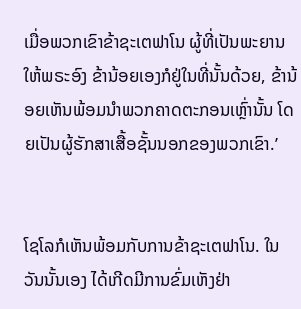ເມື່ອພວກເຂົາຂ້າຊະເຕຟາໂນ ຜູ້ທີ່ເປັນພະຍານໃຫ້ພຣະອົງ ຂ້ານ້ອຍເອງກໍຢູ່ໃນທີ່ນັ້ນດ້ວຍ, ຂ້ານ້ອຍເຫັນພ້ອມນຳພວກຄາດຕະກອນເຫຼົ່ານັ້ນ ໂດຍເປັນຜູ້ຮັກສາເສື້ອຊັ້ນນອກຂອງພວກເຂົາ.’


ໂຊໂລກໍເຫັນພ້ອມກັບການຂ້າຊະເຕຟາໂນ. ໃນວັນນັ້ນເອງ ໄດ້ເກີດມີການຂົ່ມເຫັງຢ່າ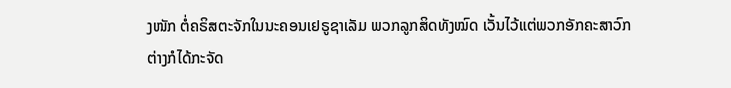ງໜັກ ຕໍ່ຄຣິສຕະຈັກໃນນະຄອນເຢຣູຊາເລັມ ພວກລູກສິດທັງໝົດ ເວັ້ນໄວ້ແຕ່ພວກອັກຄະສາວົກ ຕ່າງກໍໄດ້ກະຈັດ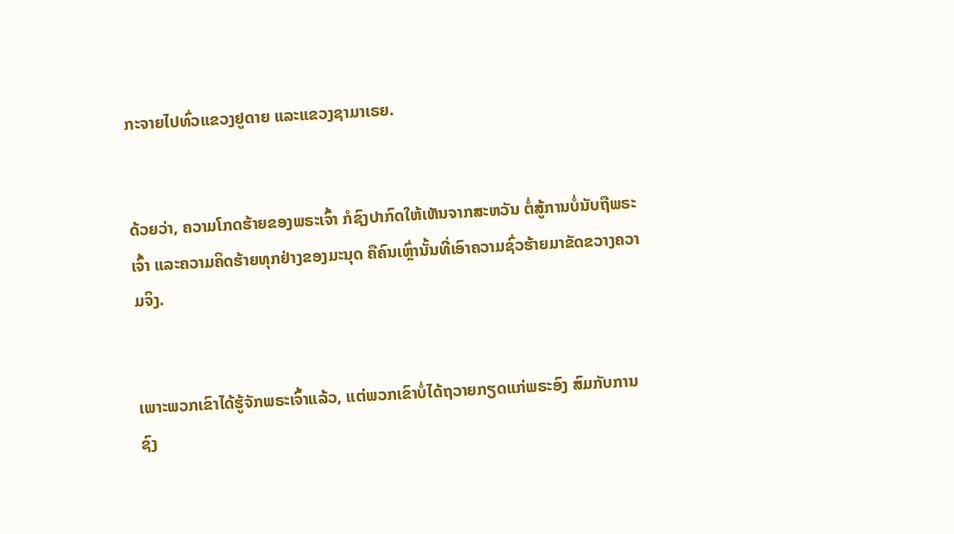ກະຈາຍໄປທົ່ວແຂວງຢູດາຍ ແລະແຂວງຊາມາເຣຍ.


ດ້ວຍວ່າ, ຄວາມໂກດຮ້າຍຂອງພຣະເຈົ້າ ກໍຊົງປາກົດໃຫ້ເຫັນຈາກສະຫວັນ ຕໍ່ສູ້ການບໍ່ນັບຖືພຣະເຈົ້າ ແລະຄວາມຄິດຮ້າຍທຸກຢ່າງຂອງມະນຸດ ຄືຄົນເຫຼົ່ານັ້ນທີ່ເອົາຄວາມຊົ່ວຮ້າຍມາຂັດຂວາງຄວາມຈິງ.


ເພາະພວກເຂົາໄດ້ຮູ້ຈັກພຣະເຈົ້າແລ້ວ, ແຕ່ພວກເຂົາບໍ່ໄດ້ຖວາຍກຽດແກ່ພຣະອົງ ສົມກັບການຊົງ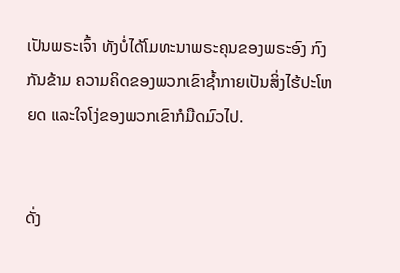ເປັນພຣະເຈົ້າ ທັງບໍ່ໄດ້ໂມທະນາພຣະຄຸນຂອງພຣະອົງ ກົງກັນຂ້າມ ຄວາມຄິດຂອງພວກເຂົາຊໍ້າກາຍເປັນສິ່ງໄຮ້ປະໂຫຍດ ແລະໃຈໂງ່ຂອງພວກເຂົາກໍມືດມົວໄປ.


ດັ່ງ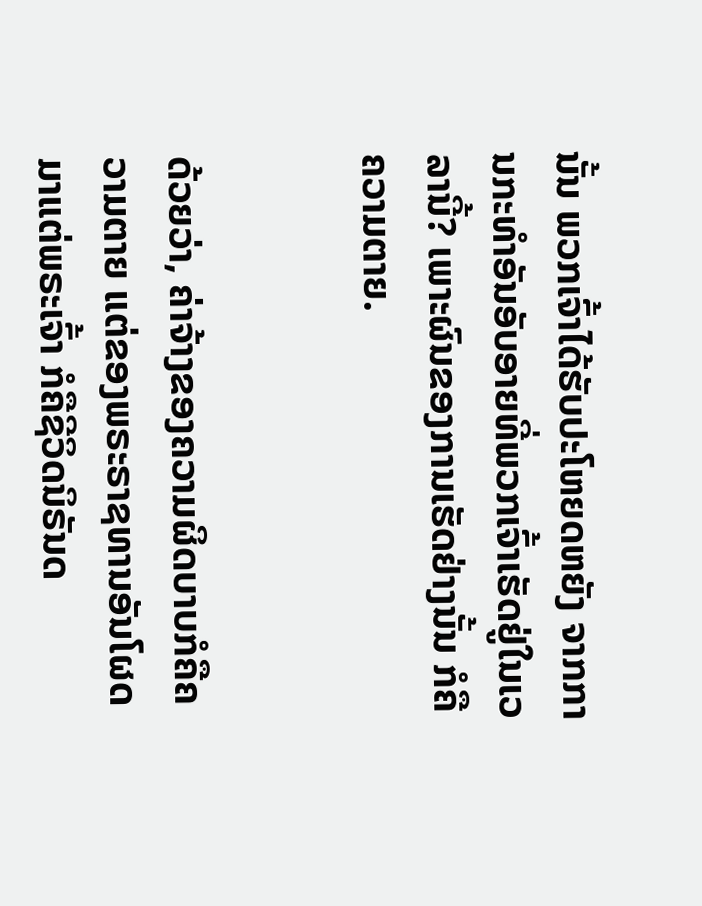ນັ້ນ ພວກເຈົ້າໄດ້ຮັບປະໂຫຍດຫຍັງ ຈາກການກະທຳອັນອັບອາຍທີ່ພວກເຈົ້າເຮັດຢູ່ໃນເວລານີ້? ເພາະຜົນຂອງການເຮັດຢ່າງນັ້ນ ກໍຄືຄວາມຕາຍ.


ດ້ວຍວ່າ, ຄ່າຈ້າງຂອງຄວາມຜິດບາບກໍຄືຄວາມຕາຍ ແຕ່ຂອງພຣະຣາຊທານອັນໂຜດມາແຕ່ພຣະເຈົ້າ ກໍຄືຊີວິດນິຣັນດ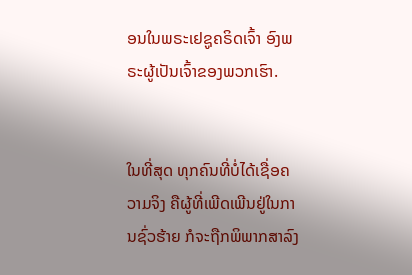ອນໃນພຣະເຢຊູຄຣິດເຈົ້າ ອົງພຣະຜູ້ເປັນເຈົ້າຂອງພວກເຮົາ.


ໃນທີ່ສຸດ ທຸກຄົນທີ່ບໍ່ໄດ້ເຊື່ອຄວາມຈິງ ຄືຜູ້ທີ່ເພີດເພີນຢູ່ໃນການຊົ່ວຮ້າຍ ກໍຈະຖືກພິພາກສາລົງ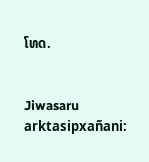ໂທດ.


Jiwasaru arktasipxañani: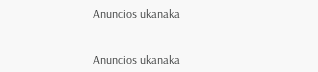Anuncios ukanaka


Anuncios ukanaka